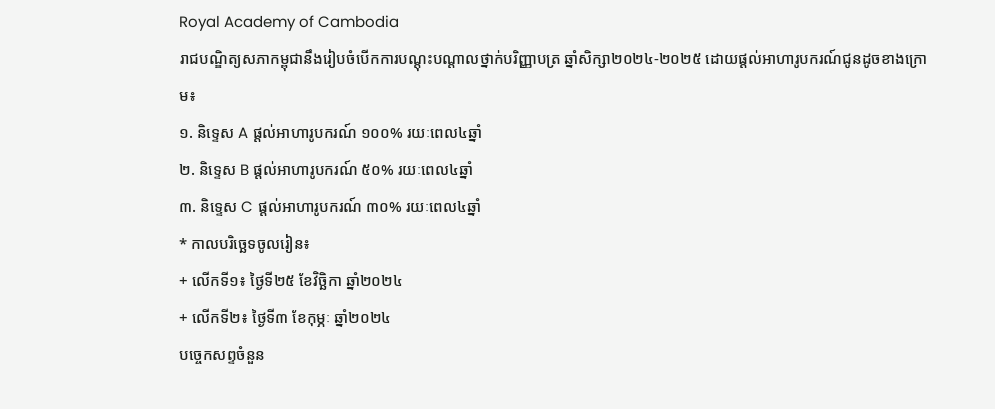Royal Academy of Cambodia
រាជបណ្ឌិត្យសភាកម្ពុជានឹងរៀបចំបើកការបណ្តុះបណ្តាលថ្នាក់បរិញ្ញាបត្រ ឆ្នាំសិក្សា២០២៤-២០២៥ ដោយផ្ដល់អាហារូបករណ៍ជូនដូចខាងក្រោម៖
១. និទ្ទេស A ផ្ដល់អាហារូបករណ៍ ១០០% រយៈពេល៤ឆ្នាំ
២. និទ្ទេស B ផ្ដល់អាហារូបករណ៍ ៥០% រយៈពេល៤ឆ្នាំ
៣. និទ្ទេស C ផ្ដល់អាហារូបករណ៍ ៣០% រយៈពេល៤ឆ្នាំ
* កាលបរិច្ឆេទចូលរៀន៖
+ លើកទី១៖ ថ្ងៃទី២៥ ខែវិច្ឆិកា ឆ្នាំ២០២៤
+ លើកទី២៖ ថ្ងៃទី៣ ខែកុម្ភៈ ឆ្នាំ២០២៤
បច្ចេកសព្ទចំនួន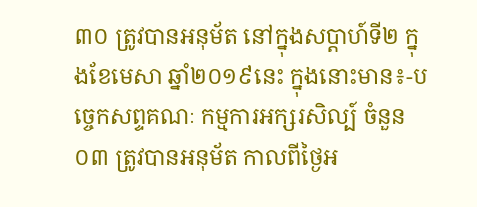៣០ ត្រូវបានអនុម័ត នៅក្នុងសប្តាហ៍ទី២ ក្នុងខែមេសា ឆ្នាំ២០១៩នេះ ក្នុងនោះមាន៖-បច្ចេកសព្ទគណៈ កម្មការអក្សរសិល្ប៍ ចំនួន០៣ ត្រូវបានអនុម័ត កាលពីថ្ងៃអ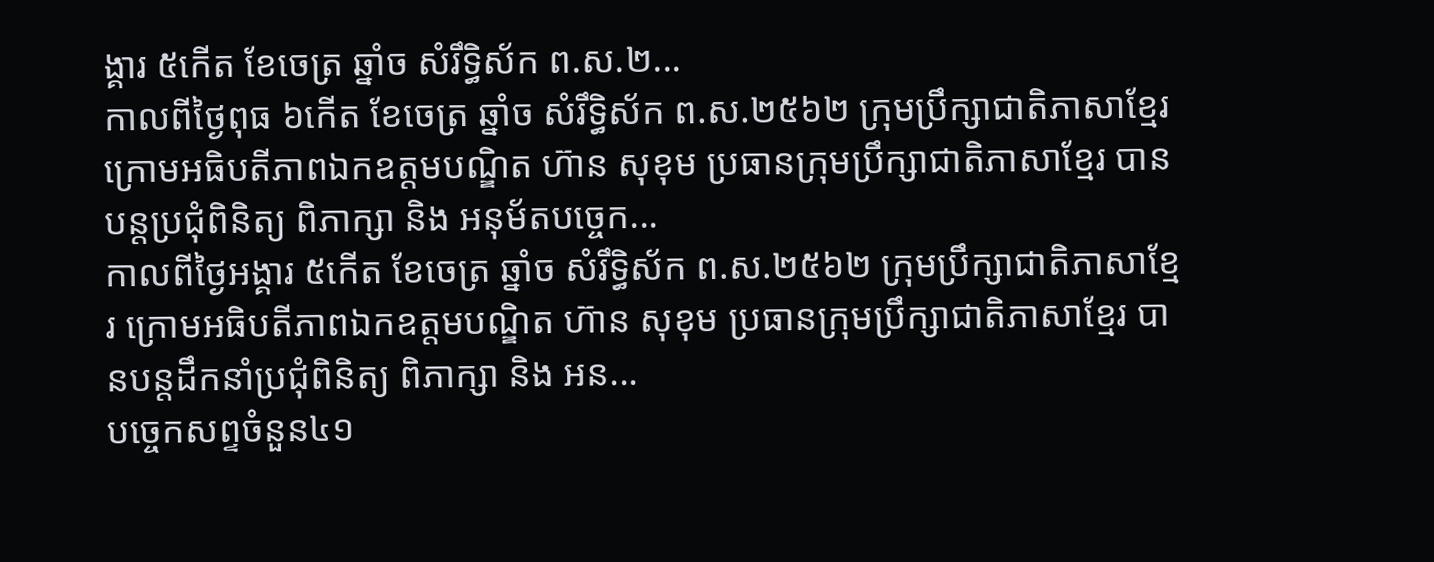ង្គារ ៥កើត ខែចេត្រ ឆ្នាំច សំរឹទ្ធិស័ក ព.ស.២...
កាលពីថ្ងៃពុធ ៦កេីត ខែចេត្រ ឆ្នាំច សំរឹទ្ធិស័ក ព.ស.២៥៦២ ក្រុមប្រឹក្សាជាតិភាសាខ្មែរ ក្រោមអធិបតីភាពឯកឧត្តមបណ្ឌិត ហ៊ាន សុខុម ប្រធានក្រុមប្រឹក្សាជាតិភាសាខ្មែរ បានបន្តប្រជុំពិនិត្យ ពិភាក្សា និង អនុម័តបច្ចេក...
កាលពីថ្ងៃអង្គារ ៥កេីត ខែចេត្រ ឆ្នាំច សំរឹទ្ធិស័ក ព.ស.២៥៦២ ក្រុមប្រឹក្សាជាតិភាសាខ្មែរ ក្រោមអធិបតីភាពឯកឧត្តមបណ្ឌិត ហ៊ាន សុខុម ប្រធានក្រុមប្រឹក្សាជាតិភាសាខ្មែរ បានបន្តដឹកនាំប្រជុំពិនិត្យ ពិភាក្សា និង អន...
បច្ចេកសព្ទចំនួន៤១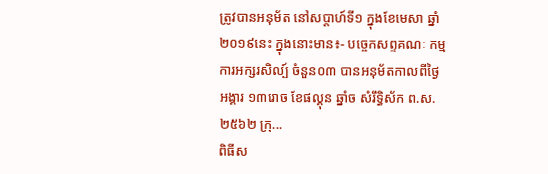ត្រូវបានអនុម័ត នៅសប្តាហ៍ទី១ ក្នុងខែមេសា ឆ្នាំ២០១៩នេះ ក្នុងនោះមាន៖- បច្ចេកសព្ទគណៈ កម្មការអក្សរសិល្ប៍ ចំនួន០៣ បានអនុម័តកាលពីថ្ងៃអង្គារ ១៣រោច ខែផល្គុន ឆ្នាំច សំរឹទ្ធិស័ក ព.ស.២៥៦២ ក្រុ...
ពិធីស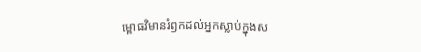ម្ពោធវិមានរំឭកដល់អ្នកស្លាប់ក្នុងស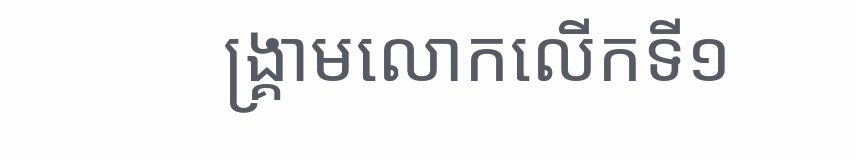ង្គ្រាមលោកលើកទី១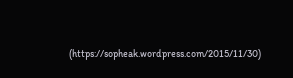(https://sopheak.wordpress.com/2015/11/30)